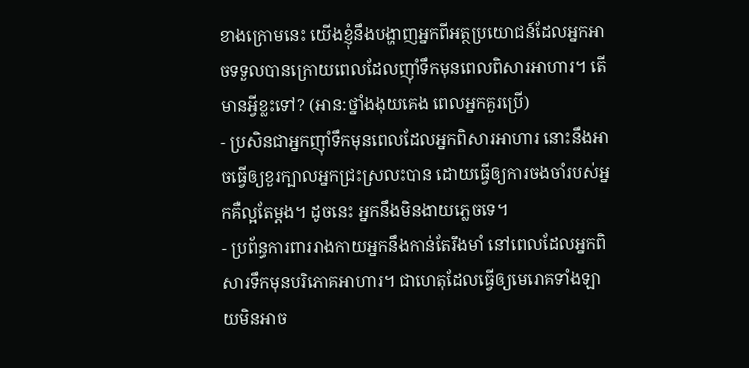ខាងក្រោមនេះ យើងខ្ញុំនឹងបង្ហាញអ្នកពីអត្ថប្រយោជន៍ដែលអ្នកអាចទទួលបានក្រោយពេលដែលញ៉ាំទឹកមុនពេលពិសារអាហារ។ តើមានអ្វីខ្លះទៅ? (អាន:ថ្នាំងងុយគេង ពេលអ្នកគួរប្រើ)
- ប្រសិនជាអ្នកញ៉ាំទឹកមុនពេលដែលអ្នកពិសារអាហារ នោះនឹងអាចធ្វើឲ្យខួរក្បាលអ្នកជ្រះស្រលះបាន ដោយធ្វើឲ្យការចងចាំរបស់អ្នកគឺល្អតែម្តង។ ដូចនេះ អ្នកនឹងមិនងាយភ្លេចទេ។
- ប្រព័ន្ធការពាររាងកាយអ្នកនឹងកាន់តែរឹងមាំ នៅពេលដែលអ្នកពិសារទឹកមុនបរិភោគអាហារ។ ជាហេតុដែលធ្វើឲ្យមេរោគទាំងឡាយមិនអាច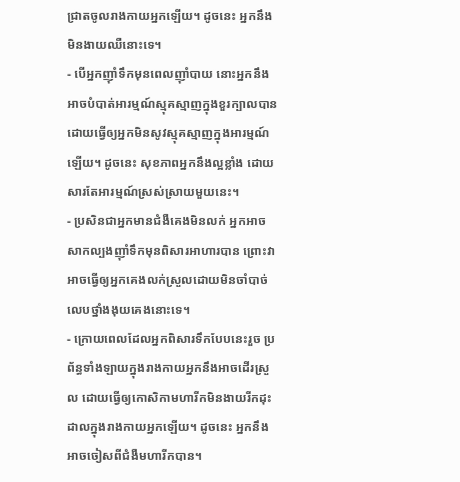ជ្រាតចូលរាងកាយអ្នកឡើយ។ ដូចនេះ អ្នកនឹងមិនងាយឈឺនោះទេ។
- បើអ្នកញ៉ាំទឹកមុនពេលញ៉ាំបាយ នោះអ្នកនឹងអាចបំបាត់អារម្មណ៍ស្មុគស្មាញក្នុងខួរក្បាលបាន ដោយធ្វើឲ្យអ្នកមិនសូវស្មុគស្មាញក្នុងអារម្មណ៍ឡើយ។ ដូចនេះ សុខភាពអ្នកនឹងល្អខ្លាំង ដោយសារតែអារម្មណ៍ស្រស់ស្រាយមួយនេះ។
- ប្រសិនជាអ្នកមានជំងឺគេងមិនលក់ អ្នកអាចសាកល្បងញ៉ាំទឹកមុនពិសារអាហារបាន ព្រោះវាអាចធ្វើឲ្យអ្នកគេងលក់ស្រួលដោយមិនចាំបាច់លេបថ្នាំងងុយគេងនោះទេ។
- ក្រោយពេលដែលអ្នកពិសារទឹកបែបនេះរួច ប្រព័ន្ធទាំងឡាយក្នុងរាងកាយអ្នកនឹងអាចដើរស្រួល ដោយធ្វើឲ្យកោសិកាមហារីកមិនងាយរីកដុះដាលក្នុងរាងកាយអ្នកឡើយ។ ដូចនេះ អ្នកនឹងអាចចៀសពីជំងឺមហារីកបាន។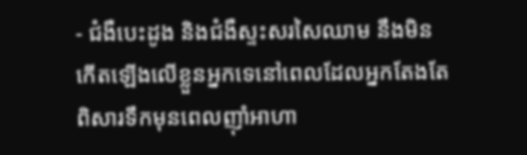- ជំងឺបេះដូង និងជំងឺស្ទះសរសៃឈាម នឹងមិនកើតឡើងលើខ្លួនអ្នកទេនៅពេលដែលអ្នកតែងតែពិសារទឹកមុនពេលញ៉ាំអាហា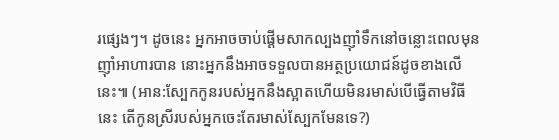រផ្សេងៗ។ ដូចនេះ អ្នកអាចចាប់ផ្តើមសាកល្បងញ៉ាំទឹកនៅចន្លោះពេលមុនញ៉ាំអាហារបាន នោះអ្នកនឹងអាចទទួលបានអត្ថប្រយោជន៍ដូចខាងលើនេះ៕ (អាន:ស្បែកកូនរបស់អ្នកនឹងស្អាតហើយមិនរមាស់បើធ្វើតាមវិធីនេះ តើកូនស្រីរបស់អ្នកចេះតែរមាស់ស្បែកមែនទេ?)